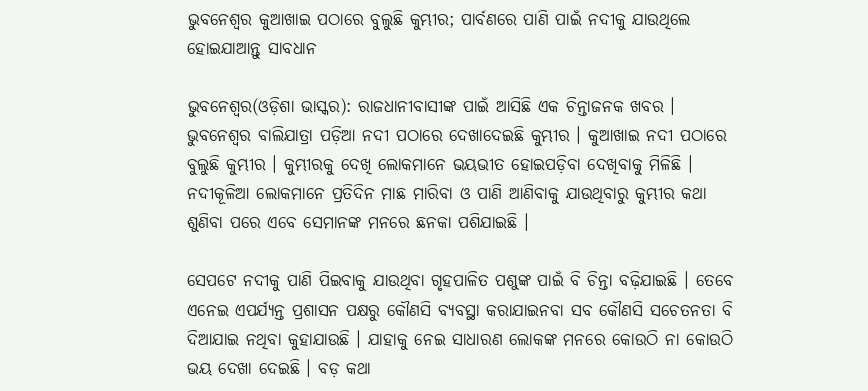ଭୁବନେଶ୍ୱର କୁଆଖାଇ ପଠାରେ ବୁଲୁଛି କୁମ୍ଭୀର; ପାର୍ବଣରେ ପାଣି ପାଇଁ ନଦୀକୁ ଯାଉଥିଲେ ହୋଇଯାଆନ୍ତୁ ସାବଧାନ

ଭୁବନେଶ୍ୱର(ଓଡ଼ିଶା ଭାସ୍କର): ରାଜଧାନୀବାସୀଙ୍କ ପାଇଁ ଆସିଛି ଏକ ଚିନ୍ତାଜନକ ଖବର । ଭୁବନେଶ୍ୱର ବାଲିଯାତ୍ରା ପଡ଼ିଆ ନଦୀ ପଠାରେ ଦେଖାଦେଇଛି କୁମ୍ଭୀର । କୁଆଖାଇ ନଦୀ ପଠାରେ ବୁଲୁଛି କୁମ୍ଭୀର । କୁମ୍ଭୀରକୁ ଦେଖି ଲୋକମାନେ ଭୟଭୀତ ହୋଇପଡ଼ିବା ଦେଖିବାକୁ ମିଳିଛି । ନଦୀକୂଳିଆ ଲୋକମାନେ ପ୍ରତିଦିନ ମାଛ ମାରିବା ଓ ପାଣି ଆଣିବାକୁ ଯାଉଥିବାରୁ କୁମ୍ଭୀର କଥା ଶୁଣିବା ପରେ ଏବେ ସେମାନଙ୍କ ମନରେ ଛନକା ପଶିଯାଇଛି ।

ସେପଟେ ନଦୀକୁ ପାଣି ପିଇବାକୁ ଯାଉଥିବା ଗୃହପାଳିତ ପଶୁଙ୍କ ପାଇଁ ବି ଚିନ୍ତା ବଢ଼ିଯାଇଛି । ତେବେ ଏନେଇ ଏପର୍ଯ୍ୟନ୍ତ ପ୍ରଶାସନ ପକ୍ଷରୁ କୌଣସି ବ୍ୟବସ୍ଥା କରାଯାଇନବା ସବ କୌଣସି ସଚେତନତା ବି ଦିଆଯାଇ ନଥିବା କୁହାଯାଉଛି । ଯାହାକୁ ନେଇ ସାଧାରଣ ଲୋକଙ୍କ ମନରେ କୋଉଠି ନା କୋଉଠି ଭୟ ଦେଖା ଦେଇଛି । ବଡ଼ କଥା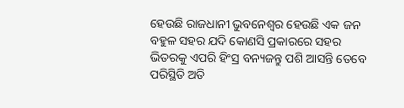ହେଉଛି ରାଜଧାନୀ ଭୁବନେଶ୍ୱର ହେଉଛି ଏକ ଜନ ବହୁଳ ସହର ଯଦି କୋଣସି ପ୍ରକାରରେ ସହର ଭିତରକୁ ଏପରି ହିଂସ୍ର ବନ୍ୟଜନ୍ତୁ ପଶି ଆସନ୍ତି ତେବେ ପରିସ୍ଥିତି ଅତି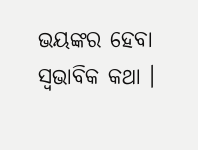ଭୟଙ୍କର ହେବା ସ୍ୱଭାବିକ କଥା ।